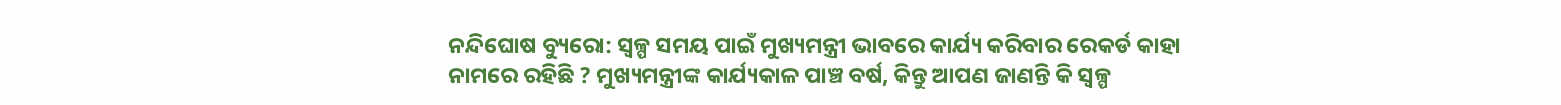ନନ୍ଦିଘୋଷ ବ୍ୟୁରୋ: ସ୍ୱଳ୍ପ ସମୟ ପାଇଁ ମୁଖ୍ୟମନ୍ତ୍ରୀ ଭାବରେ କାର୍ଯ୍ୟ କରିବାର ରେକର୍ଡ କାହା ନାମରେ ରହିଛି ? ମୁଖ୍ୟମନ୍ତ୍ରୀଙ୍କ କାର୍ଯ୍ୟକାଳ ପାଞ୍ଚ ବର୍ଷ, କିନ୍ତୁ ଆପଣ ଜାଣନ୍ତି କି ସ୍ୱଳ୍ପ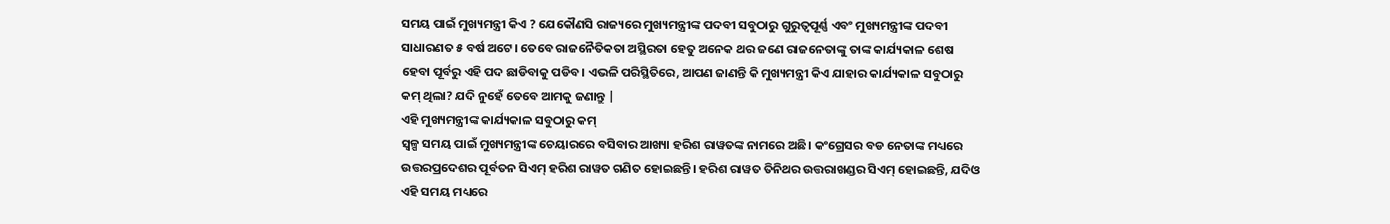ସମୟ ପାଇଁ ମୁଖ୍ୟମନ୍ତ୍ରୀ କିଏ ? ଯେକୌଣସି ରାଜ୍ୟରେ ମୁଖ୍ୟମନ୍ତ୍ରୀଙ୍କ ପଦବୀ ସବୁଠାରୁ ଗୁରୁତ୍ୱପୂର୍ଣ୍ଣ ଏବଂ ମୁଖ୍ୟମନ୍ତ୍ରୀଙ୍କ ପଦବୀ ସାଧାରଣତ ୫ ବର୍ଷ ଅଟେ। ତେବେ ରାଜନୈତିକତା ଅସ୍ଥିରତା ହେତୁ ଅନେକ ଥର ଜଣେ ରାଜନେତାଙ୍କୁ ତାଙ୍କ କାର୍ଯ୍ୟକାଳ ଶେଷ ହେବା ପୂର୍ବରୁ ଏହି ପଦ ଛାଡିବାକୁ ପଡିବ। ଏଭଳି ପରିସ୍ଥିତିରେ, ଆପଣ ଜାଣନ୍ତି କି ମୁଖ୍ୟମନ୍ତ୍ରୀ କିଏ ଯାହାର କାର୍ଯ୍ୟକାଳ ସବୁଠାରୁ କମ୍ ଥିଲା? ଯଦି ନୁହେଁ ତେବେ ଆମକୁ ଜଣାନ୍ତୁ |
ଏହି ମୁଖ୍ୟମନ୍ତ୍ରୀଙ୍କ କାର୍ଯ୍ୟକାଳ ସବୁଠାରୁ କମ୍
ସ୍ୱଳ୍ପ ସମୟ ପାଇଁ ମୁଖ୍ୟମନ୍ତ୍ରୀଙ୍କ ଚେୟାରରେ ବସିବାର ଆଖ୍ୟା ହରିଶ ରାୱତଙ୍କ ନାମରେ ଅଛି। କଂଗ୍ରେସର ବଡ ନେତାଙ୍କ ମଧ୍ୟରେ ଉତ୍ତରପ୍ରଦେଶର ପୂର୍ବତନ ସିଏମ୍ ହରିଶ ରାୱତ ଗଣିତ ହୋଇଛନ୍ତି। ହରିଶ ରାୱତ ତିନିଥର ଉତ୍ତରାଖଣ୍ଡର ସିଏମ୍ ହୋଇଛନ୍ତି, ଯଦିଓ ଏହି ସମୟ ମଧ୍ୟରେ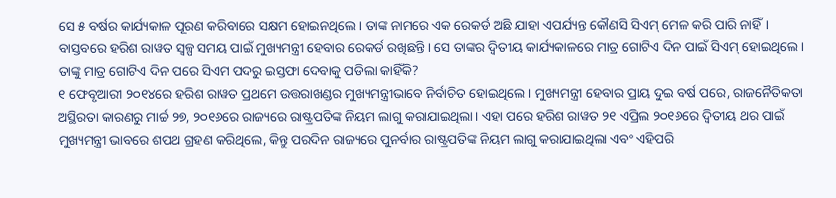ସେ ୫ ବର୍ଷର କାର୍ଯ୍ୟକାଳ ପୂରଣ କରିବାରେ ସକ୍ଷମ ହୋଇନଥିଲେ। ତାଙ୍କ ନାମରେ ଏକ ରେକର୍ଡ ଅଛି ଯାହା ଏପର୍ଯ୍ୟନ୍ତ କୌଣସି ସିଏମ୍ ମେଳ କରି ପାରି ନାହିଁ। ବାସ୍ତବରେ ହରିଶ ରାୱତ ସ୍ୱଳ୍ପ ସମୟ ପାଇଁ ମୁଖ୍ୟମନ୍ତ୍ରୀ ହେବାର ରେକର୍ଡ ରଖିଛନ୍ତି। ସେ ତାଙ୍କର ଦ୍ୱିତୀୟ କାର୍ଯ୍ୟକାଳରେ ମାତ୍ର ଗୋଟିଏ ଦିନ ପାଇଁ ସିଏମ୍ ହୋଇଥିଲେ।
ତାଙ୍କୁ ମାତ୍ର ଗୋଟିଏ ଦିନ ପରେ ସିଏମ ପଦରୁ ଇସ୍ତଫା ଦେବାକୁ ପଡିଲା କାହିଁକି?
୧ ଫେବୃଆରୀ ୨୦୧୪ରେ ହରିଶ ରାୱତ ପ୍ରଥମେ ଉତ୍ତରାଖଣ୍ଡର ମୁଖ୍ୟମନ୍ତ୍ରୀଭାବେ ନିର୍ବାଚିତ ହୋଇଥିଲେ। ମୁଖ୍ୟମନ୍ତ୍ରୀ ହେବାର ପ୍ରାୟ ଦୁଇ ବର୍ଷ ପରେ, ରାଜନୈତିକତା ଅସ୍ଥିରତା କାରଣରୁ ମାର୍ଚ୍ଚ ୨୭, ୨୦୧୬ରେ ରାଜ୍ୟରେ ରାଷ୍ଟ୍ରପତିଙ୍କ ନିୟମ ଲାଗୁ କରାଯାଇଥିଲା। ଏହା ପରେ ହରିଶ ରାୱତ ୨୧ ଏପ୍ରିଲ ୨୦୧୬ରେ ଦ୍ୱିତୀୟ ଥର ପାଇଁ ମୁଖ୍ୟମନ୍ତ୍ରୀ ଭାବରେ ଶପଥ ଗ୍ରହଣ କରିଥିଲେ, କିନ୍ତୁ ପରଦିନ ରାଜ୍ୟରେ ପୁନର୍ବାର ରାଷ୍ଟ୍ରପତିଙ୍କ ନିୟମ ଲାଗୁ କରାଯାଇଥିଲା ଏବଂ ଏହିପରି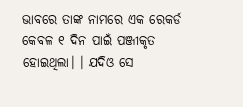ଭାବରେ ତାଙ୍କ ନାମରେ ଏକ ରେକର୍ଡ କେବଳ ୧ ଦିନ ପାଇଁ ପଞ୍ଜୀକୃତ ହୋଇଥିଲା। । ଯଦିଓ ସେ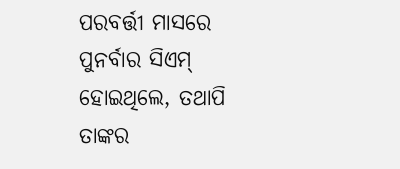ପରବର୍ତ୍ତୀ ମାସରେ ପୁନର୍ବାର ସିଏମ୍ ହୋଇଥିଲେ, ତଥାପି ତାଙ୍କର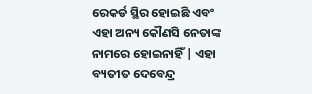ରେକର୍ଡ ସ୍ଥିର ହୋଇଛି ଏବଂ ଏହା ଅନ୍ୟ କୌଣସି ନେତାଙ୍କ ନାମରେ ହୋଇନାହିଁ | ଏହା ବ୍ୟତୀତ ଦେବେନ୍ଦ୍ର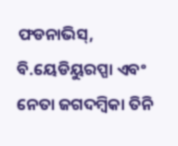ଫଡନାଭିସ୍, ବି.ୟେଡିୟୁରପ୍ପା ଏବଂ ନେତା ଜଗଦମ୍ବିକା ତିନି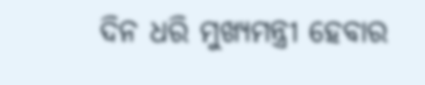ଦିନ ଧରି ମୁଖ୍ୟମନ୍ତ୍ରୀ ହେବାର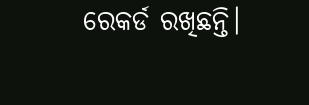ରେକର୍ଡ ରଖିଛନ୍ତି।